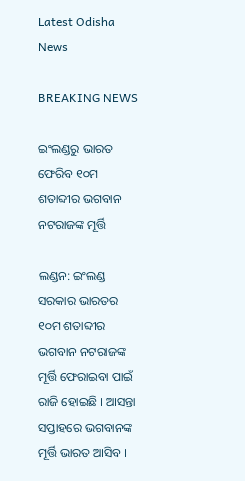Latest Odisha News

BREAKING NEWS

ଇଂଲଣ୍ଡରୁ ଭାରତ ଫେରିବ ୧୦ମ ଶତାବ୍ଦୀର ଭଗବାନ ନଟରାଜଙ୍କ ମୂର୍ତ୍ତି

ଲଣ୍ଡନ: ଇଂଲଣ୍ଡ ସରକାର ଭାରତର ୧୦ମ ଶତାବ୍ଦୀର ଭଗବାନ ନଟରାଜଙ୍କ ମୂର୍ତ୍ତି ଫେରାଇବା ପାଇଁ ରାଜି ହୋଇଛି । ଆସନ୍ତା ସପ୍ତାହରେ ଭଗବାନଙ୍କ ମୂର୍ତ୍ତି ଭାରତ ଆସିବ ।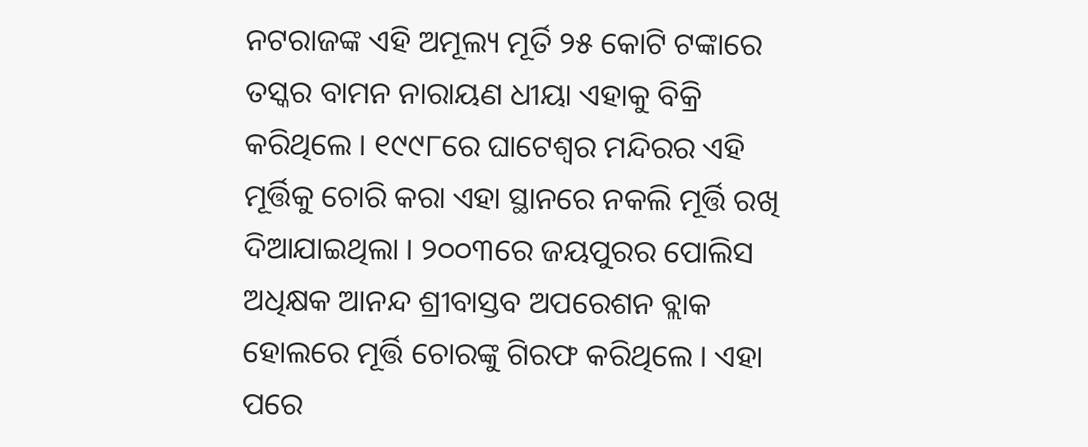ନଟରାଜଙ୍କ ଏହି ଅମୂଲ୍ୟ ମୂର୍ତି ୨୫ କୋଟି ଟଙ୍କାରେ ତସ୍କର ବାମନ ନାରାୟଣ ଧୀୟା ଏହାକୁ ବିକ୍ରି କରିଥିଲେ । ୧୯୯୮ରେ ଘାଟେଶ୍ୱର ମନ୍ଦିରର ଏହି ମୂର୍ତ୍ତିକୁ ଚୋରି କରା ଏହା ସ୍ଥାନରେ ନକଲି ମୂର୍ତ୍ତି ରଖି ଦିଆଯାଇଥିଲା । ୨୦୦୩ରେ ଜୟପୁରର ପୋଲିସ ଅଧିକ୍ଷକ ଆନନ୍ଦ ଶ୍ରୀବାସ୍ତବ ଅପରେଶନ ବ୍ଲାକ ହୋଲରେ ମୂର୍ତ୍ତି ଚୋରଙ୍କୁ ଗିରଫ କରିଥିଲେ । ଏହା ପରେ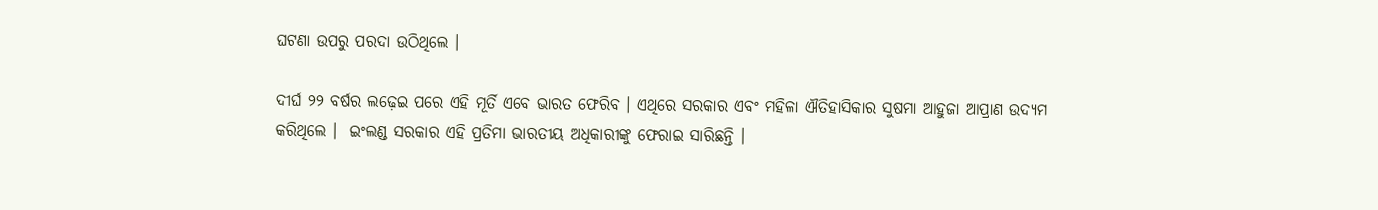ଘଟଣା ଉପରୁ ପରଦା ଉଠିଥିଲେ ।

ଦୀର୍ଘ ୨୨ ବର୍ଷର ଲଢ଼େଇ ପରେ ଏହି ମୂର୍ତି ଏବେ ଭାରତ ଫେରିବ । ଏଥିରେ ସରକାର ଏବଂ ମହିଳା ଐତିହାସିକାର ସୁଷମା ଆହୁଜା ଆପ୍ରାଣ ଉଦ୍ୟମ କରିଥିଲେ ।  ଇଂଲଣ୍ଡ ସରକାର ଏହି ପ୍ରତିମା ଭାରତୀୟ ଅଧିକାରୀଙ୍କୁ ଫେରାଇ ସାରିଛନ୍ତି ।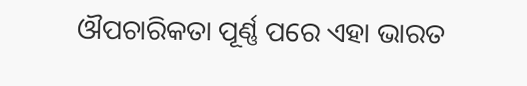ଔପଚାରିକତା ପୂର୍ଣ୍ଣ ପରେ ଏହା ଭାରତ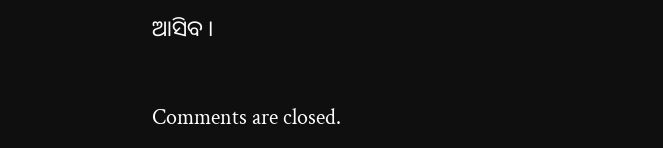ଆସିବ ।

Comments are closed.